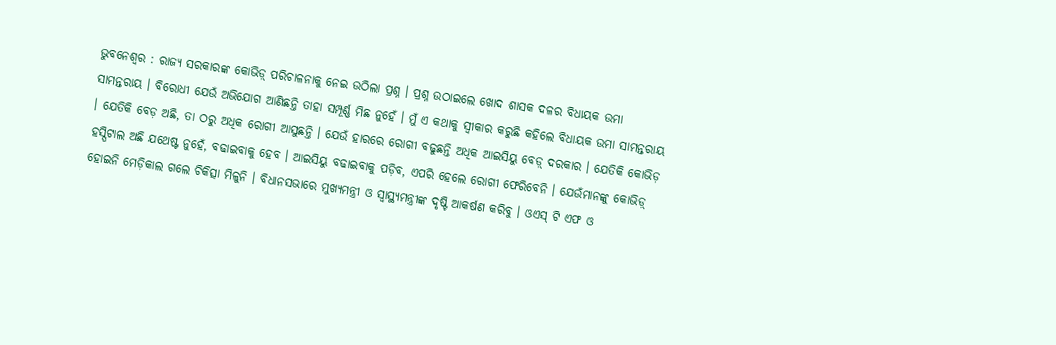ଭୁବନେଶ୍ୱର : ରାଜ୍ୟ ସରକାରଙ୍କ କୋଭିଡ଼୍ ପରିଚାଳନାକୁ ନେଇ ଉଠିଲା ପ୍ରଶ୍ନ । ପ୍ରଶ୍ନ ଉଠାଇଲେ ଖୋଦ ଶାସକ ଦଳର ବିଧାୟକ ଉମା ସାମନ୍ତରାୟ । ବିରୋଧୀ ଯେଉଁ ଅଭିଯୋଗ ଆଣିଛନ୍ତି ତାହା ସମ୍ପୂର୍ଣ୍ଣ ମିଛ ନୁହେଁ । ମୁଁ ଏ କଥାକୁ ସ୍ୱୀକାର କରୁଛି କହିଲେ ବିଧାୟକ ଉମା ସାମନ୍ତରାୟ । ଯେତିକି ବେଡ଼ ଅଛି, ତା ଠରୁ ଅଧିକ ରୋଗୀ ଆସୁଛନ୍ତି । ଯେଉଁ ହାରରେ ରୋଗୀ ବଢୁଛନ୍ତି ଅଧିକ ଆଇସିୟୁ ବେଡ଼୍ ଦରକାର । ଯେତିକି କୋଭିଡ଼ ହସ୍ପିଟାଲ ଅଛି ଯଥେଷ୍ଟ ନୁହେଁ, ବଢାଇବାକୁ ହେବ । ଆଇସିୟୁ ବଢାଇବାକୁ ପଡ଼ିବ, ଏପରି ହେଲେ ରୋଗୀ ଫେରିବେନି । ଯେଉଁମାନଙ୍କୁ କୋଭିଡ଼୍ ହୋଇନି ମେଡ଼ିକାଲ ଗଲେ ଚିକିତ୍ସା ମିଳୁନି । ବିଧାନସଭାରେ ମୁଖ୍ୟମନ୍ତ୍ରୀ ଓ ସ୍ୱାସ୍ଥ୍ୟମନ୍ତ୍ରୀଙ୍କ ଦୃଷ୍ଟି ଆକର୍ଷଣ କରିବୁ । ଓଏସ୍ ଟି ଏଫ ଓ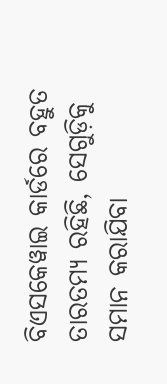ବିଏସକେୱାଇ କାର୍ଡରେ ବହୁତ ତାରତମ୍ୟ ରହିଛି, ସେଗୁଡ଼ିକୁ ସମାନ କରାଯିବା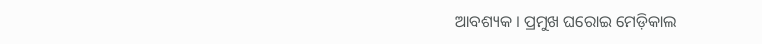ଆବଶ୍ୟକ । ପ୍ରମୁଖ ଘରୋଇ ମେଡ଼ିକାଲ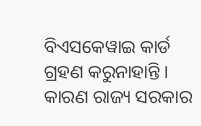ବିଏସକେୱାଇ କାର୍ଡ ଗ୍ରହଣ କରୁନାହାନ୍ତି । କାରଣ ରାଜ୍ୟ ସରକାର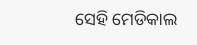ସେହି ମେଡିକାଲ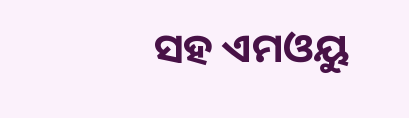ସହ ଏମଓୟୁ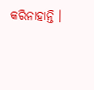କରିନାହାନ୍ତି ।